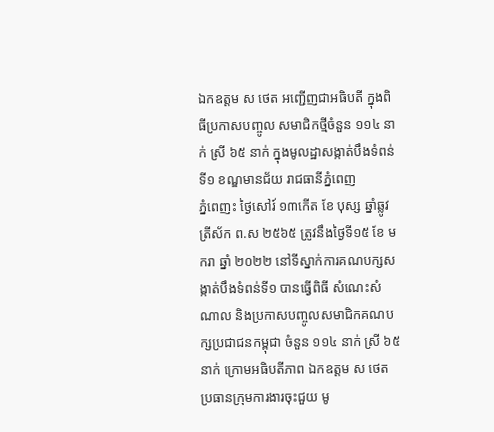ឯកឧត្តម ស ថេត អញ្ជើញជាអធិបតី ក្នុងពិធីប្រកាសបញ្ចូល សមាជិកថ្មីចំនួន ១១៤ នាក់ ស្រី ៦៥ នាក់ ក្នុងមូលដ្ឋាសង្កាត់បឹងទំពន់ទី១ ខណ្ឌមានជ័យ រាជធានីភ្នំពេញ
ភ្នំពេញះ ថ្ងៃសៅរ៍ ១៣កើត ខែ បុស្ស ឆ្នាំឆ្លូវ ត្រីស័ក ព.ស ២៥៦៥ ត្រូវនឹងថ្ងៃទី១៥ ខែ មករា ឆ្នាំ ២០២២ នៅទីស្នាក់ការគណបក្សសង្កាត់បឹងទំពន់ទី១ បានធ្វើពិធី សំណេះសំណាល និងប្រកាសបញ្ចូលសមាជិកគណបក្សប្រជាជនកម្ពុជា ចំនួន ១១៤ នាក់ ស្រី ៦៥ នាក់ ក្រោមអធិបតីភាព ឯកឧត្តម ស ថេត ប្រធានក្រុមការងារចុះជួយ មូ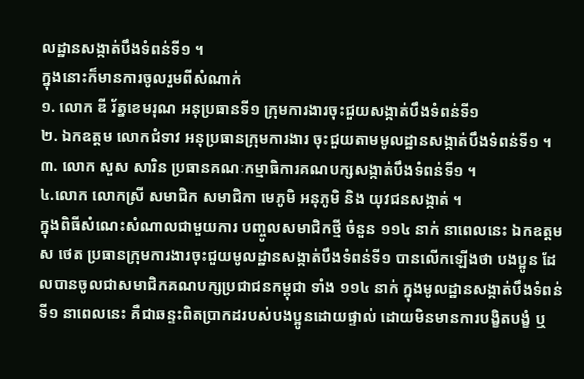លដ្ឋានសង្កាត់បឹងទំពន់ទី១ ។
ក្នុងនោះក៏មានការចូលរួមពីសំណាក់
១. លោក ឌី រ័ត្នខេមរុណ អនុប្រធានទី១ ក្រុមការងារចុះជួយសង្កាត់បឹងទំពន់ទី១
២. ឯកឧត្តម លោកជំទាវ អនុប្រធានក្រុមការងារ ចុះជួយតាមមូលដ្ឋានសង្កាត់បឹងទំពន់ទី១ ។
៣. លោក សួស សារិន ប្រធានគណៈកម្មាធិការគណបក្សសង្កាត់បឹងទំពន់ទី១ ។
៤.លោក លោកស្រី សមាជិក សមាជិកា មេភូមិ អនុភូមិ និង យុវជនសង្កាត់ ។
ក្នុងពិធីសំណេះសំណាលជាមួយការ បញ្ចូលសមាជិកថ្មី ចំនួន ១១៤ នាក់ នាពេលនេះ ឯកឧត្តម ស ថេត ប្រធានក្រុមការងារចុះជួយមូលដ្ឋានសង្កាត់បឹងទំពន់ទី១ បានលើកឡើងថា បងប្អូន ដែលបានចូលជាសមាជិកគណបក្សប្រជាជនកម្ពុជា ទាំង ១១៤ នាក់ ក្នុងមូលដ្ឋានសង្កាត់បឹងទំពន់ទី១ នាពេលនេះ គឺជាឆន្ទះពិតប្រាកដរបស់បងប្អូនដោយផ្ទាល់ ដោយមិនមានការបង្ខិតបង្ខំ ឬ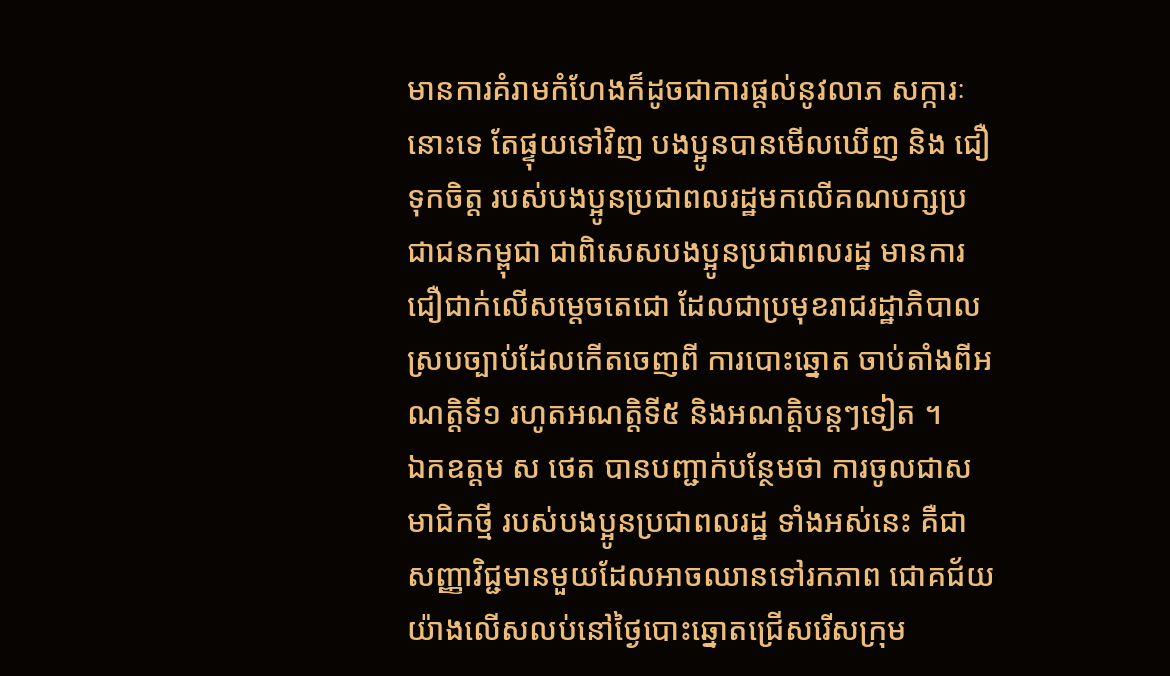មានការគំរាមកំហែងក៏ដូចជាការផ្តល់នូវលាភ សក្ការៈនោះទេ តែផ្ទុយទៅវិញ បងប្អូនបានមើលឃើញ និង ជឿទុកចិត្ត របស់បងប្អូនប្រជាពលរដ្ឋមកលើគណបក្សប្រជាជនកម្ពុជា ជាពិសេសបងប្អូនប្រជាពលរដ្ឋ មានការជឿជាក់លើសម្តេចតេជោ ដែលជាប្រមុខរាជរដ្ឋាភិបាលស្របច្បាប់ដែលកើតចេញពី ការបោះឆ្នោត ចាប់តាំងពីអណត្តិទី១ រហូតអណត្តិទី៥ និងអណត្តិបន្តៗទៀត ។
ឯកឧត្តម ស ថេត បានបញ្ជាក់បន្ថែមថា ការចូលជាសមាជិកថ្មី របស់បងប្អូនប្រជាពលរដ្ឋ ទាំងអស់នេះ គឺជាសញ្ញាវិជ្ជមានមួយដែលអាចឈានទៅរកភាព ជោគជ័យយ៉ាងលើសលប់នៅថ្ងៃបោះឆ្នោតជ្រើសរើសក្រុម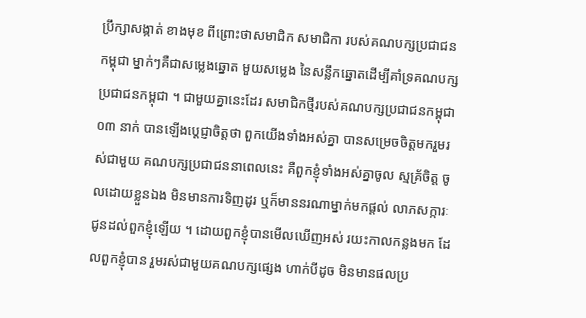ប្រឹក្សាសង្កាត់ ខាងមុខ ពីព្រោះថាសមាជិក សមាជិកា របស់គណបក្សប្រជាជនកម្ពុជា ម្នាក់ៗគឺជាសម្លេងឆ្នោត មួយសម្លេង នៃសន្លឹកឆ្នោតដើម្បីគាំទ្រគណបក្សប្រជាជនកម្ពុជា ។ ជាមួយគ្នានេះដែរ សមាជិកថ្មីរបស់គណបក្សប្រជាជនកម្ពុជា ០៣ នាក់ បានឡើងប្តេជ្ញាចិត្តថា ពួកយើងទាំងអស់គ្នា បានសម្រេចចិត្តមករួមរស់ជាមួយ គណបក្សប្រជាជននាពេលនេះ គឺពួកខ្ញុំទាំងអស់គ្នាចូល ស្មគ្រ័ចិត្ត ចូលដោយខ្លួនឯង មិនមានការទិញដូរ ឬក៏មាននរណាម្នាក់មកផ្តល់ លាភសក្ការៈជូនដល់ពួកខ្ញុំឡើយ ។ ដោយពួកខ្ញុំបានមើលឃើញអស់ រយះកាលកន្លងមក ដែលពួកខ្ញុំបាន រួមរស់ជាមួយគណបក្សផ្សេង ហាក់បីដូច មិនមានផលប្រ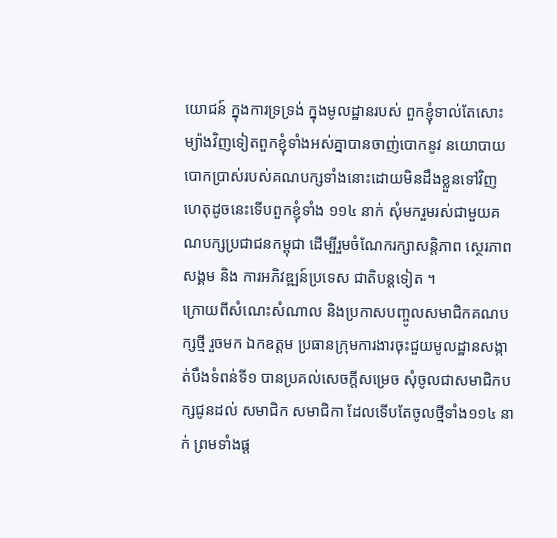យោជន៍ ក្នុងការទ្រទ្រង់ ក្នុងមូលដ្ឋានរបស់ ពួកខ្ញុំទាល់តែសោះ ម្យ៉ាងវិញទៀតពួកខ្ញុំទាំងអស់គ្នាបានចាញ់បោកនូវ នយោបាយបោកប្រាស់របស់គណបក្សទាំងនោះដោយមិនដឹងខ្លួនទៅវិញ ហេតុដូចនេះទើបពួកខ្ញុំទាំង ១១៤ នាក់ សុំមករួមរស់ជាមួយគណបក្សប្រជាជនកម្ពុជា ដើម្បីរួមចំណែករក្សាសន្តិភាព ស្ថេរភាពសង្គម និង ការអភិវឌ្ឍន៍ប្រទេស ជាតិបន្តទៀត ។
ក្រោយពីសំណេះសំណាល និងប្រកាសបញ្ចូលសមាជិកគណបក្សថ្មី រួចមក ឯកឧត្តម ប្រធានក្រុមការងារចុះជួយមូលដ្ឋានសង្កាត់បឹងទំពន់ទី១ បានប្រគល់សេចក្តីសម្រេច សុំចូលជាសមាជិកបក្សជូនដល់ សមាជិក សមាជិកា ដែលទើបតែចូលថ្មីទាំង១១៤ នាក់ ព្រមទាំងផ្ត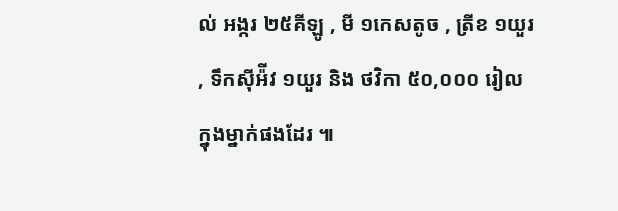ល់ អង្ករ ២៥គីឡូ , មី ១កេសតូច , ត្រីខ ១យួរ , ទឹកស៊ីអ៉ីវ ១យួរ និង ថវិកា ៥០,០០០ រៀល ក្នុងម្នាក់ផងដែរ ៕